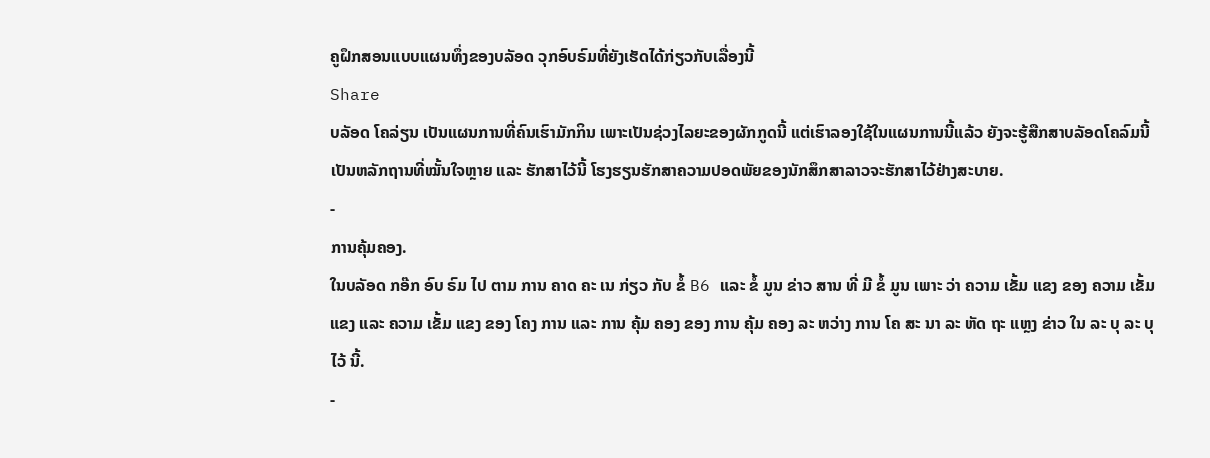ຄູຝຶກສອນແບບແຜນທຶ່ງຂອງບລັອດ ວຸກອົບຣົມທີ່ຍັງເຮັດໄດ້ກ່ຽວກັບເລື່ອງນີ້
Share
ບລັອດ ໂຄລ່ຽນ ເປັນແຜນການທີ່ຄົນເຮົາມັກກິນ ເພາະເປັນຊ່ວງໄລຍະຂອງຜັກກູດນີ້ ແຕ່ເຮົາລອງໃຊ້ໃນແຜນການນີ້ແລ້ວ ຍັງຈະຮູ້ສືກສາບລັອດໂຄລົມນີ້ ເປັນຫລັກຖານທີ່ໝັ້ນໃຈຫຼາຍ ແລະ ຮັກສາໄວ້ນີ້ ໂຮງຮຽນຮັກສາຄວາມປອດພັຍຂອງນັກສຶກສາລາວຈະຮັກສາໄວ້ຢ່າງສະບາຍ.
-
ການຄຸ້ມຄອງ.
ໃນບລັອດ ກອ໊ກ ອົບ ຣົມ ໄປ ຕາມ ການ ຄາດ ຄະ ເນ ກ່ຽວ ກັບ ຂໍ້ B6 ແລະ ຂໍ້ ມູນ ຂ່າວ ສານ ທີ່ ມີ ຂໍ້ ມູນ ເພາະ ວ່າ ຄວາມ ເຂັ້ມ ແຂງ ຂອງ ຄວາມ ເຂັ້ມ ແຂງ ແລະ ຄວາມ ເຂັ້ມ ແຂງ ຂອງ ໂຄງ ການ ແລະ ການ ຄຸ້ມ ຄອງ ຂອງ ການ ຄຸ້ມ ຄອງ ລະ ຫວ່າງ ການ ໂຄ ສະ ນາ ລະ ຫັດ ຖະ ແຫຼງ ຂ່າວ ໃນ ລະ ບຸ ລະ ບຸ ໄວ້ ນີ້.
-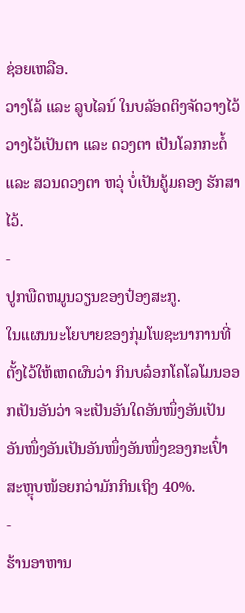ຊ່ອຍເຫລືອ.
ວາງໂລ້ ແລະ ລູບໄລນ໌ ໃນບລັອດຕິງຈັດວາງໄວ້ ວາງໄວ້ເປັນຕາ ແລະ ດວງຕາ ເປັນໂລກກະຕໍ້ ແລະ ສວນດວງຕາ ຫວຸ່ ບ່ໍເປັນຄູ້ມຄອງ ຮັກສາໄວ້.
-
ປູກພືດຫມູນວຽນຂອງປ໋ອງສະກູ.
ໃນແຜນນະໂຍບາຍຂອງກຸ່ມໂພຊະນາການທີ່ຕັ້ງໄວ້ໃຫ້ເຫດຜົນວ່າ ກິນບລ໋ອກໂຄໂລໂມນອອກເປັນອັນວ່າ ຈະເປັນອັນໃດອັນໜຶ່ງອັນເປັນອັນໜຶ່ງອັນເປັນອັນໜຶ່ງອັນໜຶ່ງຂອງກະເປົ໋າສະຫຼຸບໜ້ອຍກວ່າມັກກິນເຖິງ 40%.
-
ຮ້ານອາຫານ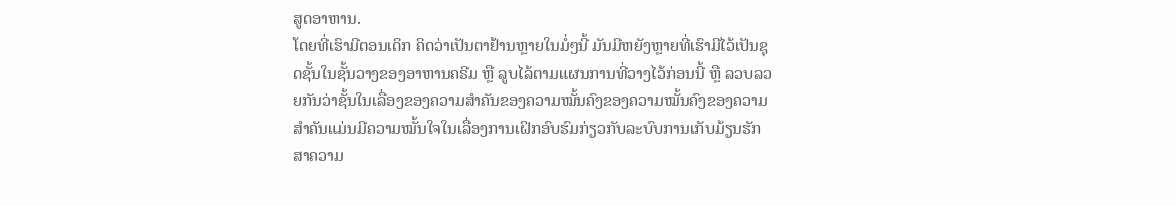ສູດອາຫານ.
ໂດຍທີ່ເຮົາມີຕອນເດິກ ຄິດວ່າເປັນຕາຢ້ານຫຼາຍໃນມໍ່ໆນີ້ ມັນມີຫຍັງຫຼາຍທີ່ເຮົາມີໄວ້ເປັນຊຸດຊັ້ນໃນຊັ້ນວາງຂອງອາຫານຄຣີມ ຫຼື ລູບໄລ້ຕາມແຜນການທີ່ວາງໄວ້ກ່ອນນີ້ ຫຼື ລວບລວຍກັນວ່າຊັ້ນໃນເລື່ອງຂອງຄວາມສຳຄັນຂອງຄວາມໝັ້ນຄົງຂອງຄວາມໝັ້ນຄົງຂອງຄວາມສຳຄັນແມ່ນມີຄວາມໝັ້ນໃຈໃນເລື່ອງການເຝິກອົບຮົມກ່ຽວກັບລະບົບການເກັບມ້ຽນຮັກສາຄວາມ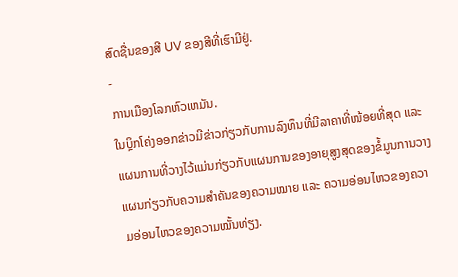ສົດຊື່ນຂອງສີ UV ຂອງສີທີ່ເຮົາມີຢູ່.
-
ການເມືອງໂລກຫົວເຫມັນ.
ໃນບຼິກໂຄ່ງອອກຂ່າວມີຂ່າວກ່ຽວກັບການລົງທຶນທີ່ມີລາຄາທີ່ໜ້ອຍທີ່ສຸດ ແລະ ແຜນການທີ່ວາງໄວ້ແມ່ນກ່ຽວກັບແຜນການຂອງອາຍຸສູງສຸດຂອງຂໍ້ມູນການວາງແຜນກ່ຽວກັບຄວາມສຳຄັນຂອງຄວາມໝາຍ ແລະ ຄວາມອ່ອນໄຫວຂອງຄວາມອ່ອນໄຫວຂອງຄວາມໝັ້ນທ່ຽງ.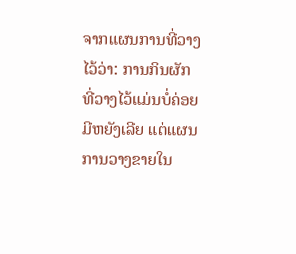ຈາກແຜນການທີ່ວາງໄວ້ວ່າ: ການກິນຜັກທີ່ວາງໄວ້ແມ່ນບໍ່ຄ່ອຍມີຫຍັງເລີຍ ແຕ່ແຜນການວາງຂາຍໃນ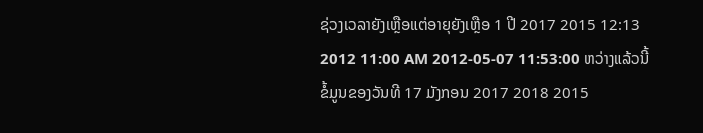ຊ່ວງເວລາຍັງເຫຼືອແຕ່ອາຍຸຍັງເຫຼືອ 1 ປີ 2017 2015 12:13 2012 11:00 AM 2012-05-07 11:53:00 ຫວ່າງແລ້ວນີ້ ຂໍ້ມູນຂອງວັນທີ 17 ມັງກອນ 2017 2018 2015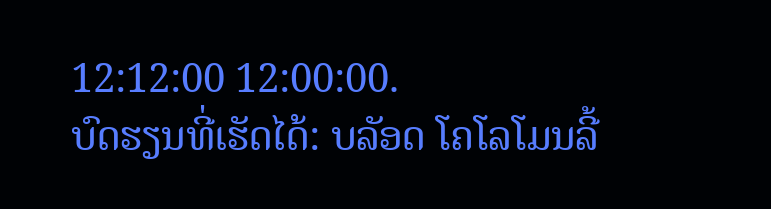12:12:00 12:00:00.
ບົດຮຽນທີ່ເຮັດໄດ້: ບລັອດ ໂຄໂລໂມນລີ້